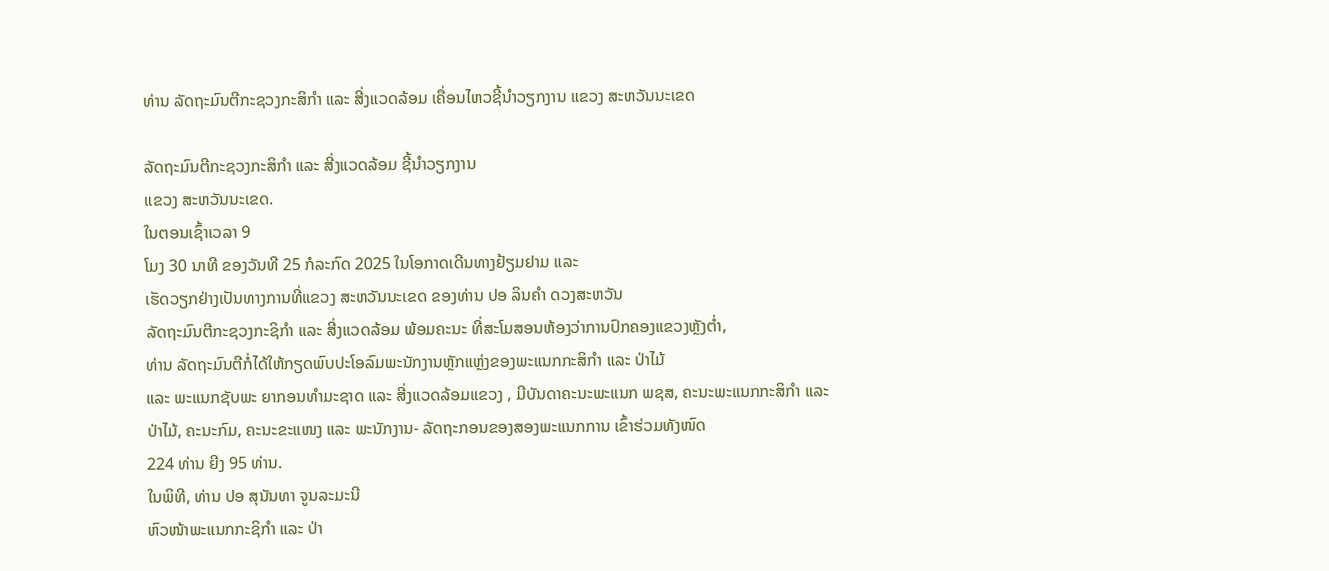ທ່ານ ລັດຖະມົນຕີກະຊວງກະສິກຳ ແລະ ສີ່ງແວດລ້ອມ ເຄື່ອນໄຫວຊີ້ນຳວຽກງານ ແຂວງ ສະຫວັນນະເຂດ

ລັດຖະມົນຕີກະຊວງກະສິກຳ ແລະ ສີ່ງແວດລ້ອມ ຊີ້ນຳວຽກງານ
ແຂວງ ສະຫວັນນະເຂດ.
ໃນຕອນເຊົ້າເວລາ 9
ໂມງ 30 ນາທີ ຂອງວັນທີ 25 ກໍລະກົດ 2025 ໃນໂອກາດເດີນທາງຢ້ຽມຢາມ ແລະ
ເຮັດວຽກຢ່າງເປັນທາງການທີ່ແຂວງ ສະຫວັນນະເຂດ ຂອງທ່ານ ປອ ລິນຄຳ ດວງສະຫວັນ
ລັດຖະມົນຕີກະຊວງກະຊິກຳ ແລະ ສີ່ງແວດລ້ອມ ພ້ອມຄະນະ ທີ່ສະໂມສອນຫ້ອງວ່າການປົກຄອງແຂວງຫຼັງຕໍ່າ,
ທ່ານ ລັດຖະມົນຕີກໍ່ໄດ້ໃຫ້ກຽດພົບປະໂອລົມພະນັກງານຫຼັກແຫຼ່ງຂອງພະແນກກະສິກຳ ແລະ ປ່າໄມ້
ແລະ ພະແນກຊັບພະ ຍາກອນທຳມະຊາດ ແລະ ສີ່ງແວດລ້ອມແຂວງ , ມີບັນດາຄະນະພະແນກ ພຊສ, ຄະນະພະແນກກະສິກໍາ ແລະ
ປ່າໄມ້, ຄະນະກົມ, ຄະນະຂະແໜງ ແລະ ພະນັກງານ- ລັດຖະກອນຂອງສອງພະແນກການ ເຂົ້າຮ່ວມທັງໜົດ
224 ທ່ານ ຍີງ 95 ທ່ານ.
ໃນພິທີ, ທ່ານ ປອ ສຸນັນທາ ຈູນລະມະນີ
ຫົວໜ້າພະແນກກະຊິກຳ ແລະ ປ່າ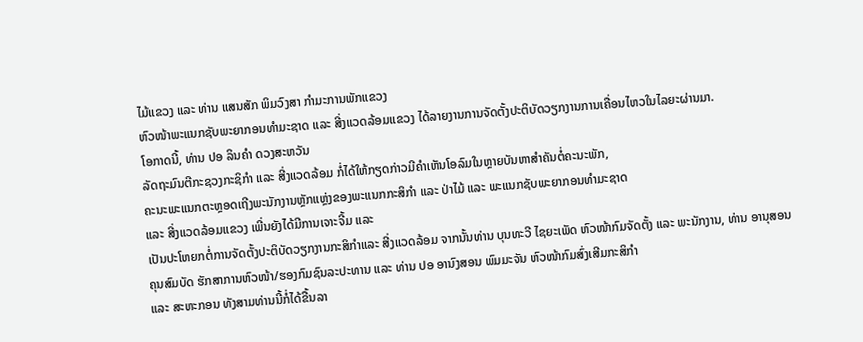ໄມ້ແຂວງ ແລະ ທ່ານ ແສນສັກ ພິມວົງສາ ກຳມະການພັກແຂວງ
ຫົວໜ້າພະແນກຊັບພະຍາກອນທຳມະຊາດ ແລະ ສີ່ງແວດລ້ອມແຂວງ ໄດ້ລາຍງານການຈັດຕັ້ງປະຕິບັດວຽກງານການເຄື່ອນໄຫວໃນໄລຍະຜ່ານມາ.
ໂອກາດນີ້, ທ່ານ ປອ ລິນຄຳ ດວງສະຫວັນ
ລັດຖະມົນຕີກະຊວງກະຊິກຳ ແລະ ສີ່ງແວດລ້ອມ ກໍ່ໄດ້ໃຫ້ກຽດກ່າວມີຄຳເຫັນໂອລົມໃນຫຼາຍບັນຫາສຳຄັນຕໍ່ຄະນະພັກ,
ຄະນະພະແນກຕະຫຼອດເຖີງພະນັກງານຫຼັກແຫຼ່ງຂອງພະແນກກະສິກຳ ແລະ ປ່າໄມ້ ແລະ ພະແນກຊັບພະຍາກອນທຳມະຊາດ
ແລະ ສີ່ງແວດລ້ອມແຂວງ ເພີ່ນຍັງໄດ້ມີການເຈາະຈີ້ມ ແລະ
ເປັນປະໂຫຍກຕໍ່ການຈັດຕັ້ງປະຕິບັດວຽກງານກະສິກຳແລະ ສີ່ງແວດລ້ອມ ຈາກນັ້ນທ່ານ ບຸນທະວີ ໄຊຍະເພັດ ຫົວໜ້າກົມຈັດຕັ້ງ ແລະ ພະນັກງານ, ທ່ານ ອານຸສອນ
ຄຸນສົມບັດ ຮັກສາການຫົວໜ້າ/ຮອງກົມຊົນລະປະທານ ແລະ ທ່ານ ປອ ອານົງສອນ ພົມມະຈັນ ຫົວໜ້າກົມສົ່ງເສີມກະສິກຳ
ແລະ ສະຫະກອນ ທັງສາມທ່ານນີ້ກໍ່ໄດ້ຂື້ນລາ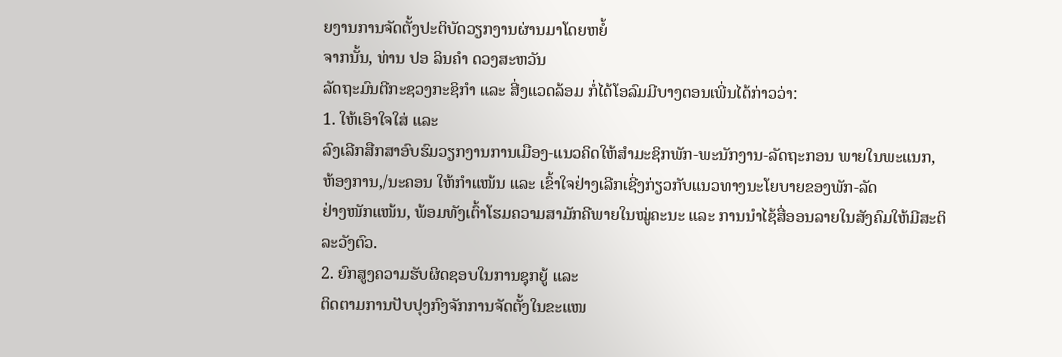ຍງານການຈັດຕັ້ງປະຕິບັດວຽກງານຜ່ານມາໂດຍຫຍໍ້
ຈາກນັ້ນ, ທ່ານ ປອ ລິນຄຳ ດວງສະຫວັນ
ລັດຖະມົນຕີກະຊວງກະຊິກຳ ແລະ ສີ່ງແວດລ້ອມ ກໍ່ໄດ້ໂອລົມມີບາງຕອນເພີ່ນໄດ້ກ່າວວ່າ:
1. ໃຫ້ເອົາໃຈໃສ່ ແລະ
ລົງເລີກສືກສາອົບຮົມວຽກງານການເມືອງ-ແນວຄິດໃຫ້ສຳມະຊິກພັກ-ພະນັກງານ-ລັດຖະກອນ ພາຍໃນພະແນກ,
ຫ້ອງການ,/ນະຄອນ ໃຫ້ກຳແໜ້ນ ແລະ ເຂົ້າໃຈຢ່າງເລີກເຊີ່ງກ່ຽວກັບແນວທາງນະໂຍບາຍຂອງພັກ-ລັດ
ຢ່າງໜັກແໜ້ນ, ພ້ອມທັງເຕົ້າໂຮມຄວາມສາມັກຄີພາຍໃນໝູ່ຄະນະ ແລະ ການນໍາໄຊ້ສື່ອອນລາຍໃນສັງຄົມໃຫ້ມີສະຕິລະວັງຕົວ.
2. ຍົກສູງຄວາມຮັບຜິດຊອບໃນການຊຸກຍູ້ ແລະ
ຕິດຕາມການປັບປຸງກົງຈັກການຈັດຕັ້ງໃນຂະແໜ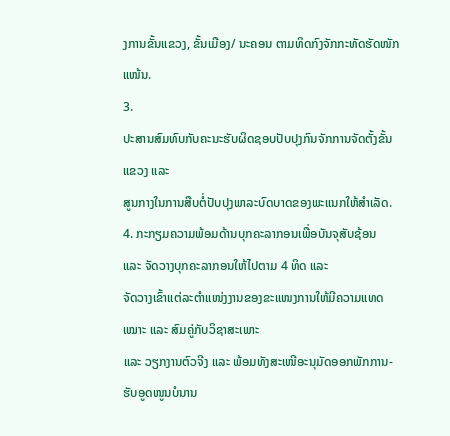ງການຂັ້ນແຂວງ, ຂັ້ນເມືອງ/ ນະຄອນ ຕາມທິດກົງຈັກກະທັດຮັດໜັກແໜ້ນ.
3.
ປະສານສົມທົບກັບຄະນະຮັບຜິດຊອບປັບປຸງກົນຈັກການຈັດຕັ້ງຂັ້ນແຂວງ ແລະ
ສູນກາງໃນການສືບຕໍ່ປັບປຸງພາລະບົດບາດຂອງພະແນກໃຫ້ສໍາເລັດ.
4. ກະກຽມຄວາມພ້ອມດ້ານບຸກຄະລາກອນເພື່ອບັນຈຸສັບຊ້ອນ
ແລະ ຈັດວາງບຸກຄະລາກອນໃຫ້ໄປຕາມ 4 ທິດ ແລະ
ຈັດວາງເຂົ້າແຕ່ລະຕຳແໜ່ງງານຂອງຂະແໜງການໃຫ້ມີຄວາມແທດເໝາະ ແລະ ສົມຄູ່ກັບວິຊາສະເພາະ
ແລະ ວຽກງານຕົວຈີງ ແລະ ພ້ອມທັງສະເໜີອະນຸມັດອອກພັກການ-ຮັບອູດໜູນບໍນານ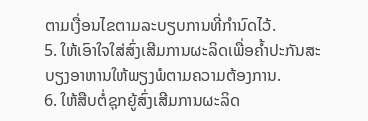ຕາມເງື່ອນໄຂຕາມລະບຽບການທີ່ກຳນົດໄວ້.
5. ໃຫ້ເອົາໃຈໃສ່ສົ່ງເສີມການຜະລິດເພື່ອຄໍ້າປະກັນສະບຽງອາຫານໃຫ້ພຽງພໍຕາມຄວາມຕ້ອງການ.
6. ໃຫ້ສືບຕໍ່ຊຸກຍູ້ສົ່ງເສີມການຜະລິດ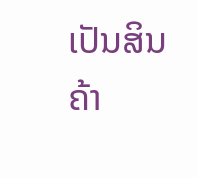ເປັນສິນຄ້າ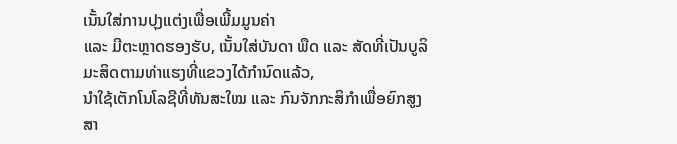ເນັ້ນໃສ່ການປຸງແຕ່ງເພື່ອເພີ້ມມູນຄ່າ
ແລະ ມີຕະຫຼາດຮອງຮັບ, ເນັ້ນໃສ່ບັນດາ ພືດ ແລະ ສັດທີ່ເປັນບູລິມະສິດຕາມທ່າແຮງທີ່ແຂວງໄດ້ກໍານົດແລ້ວ,
ນໍາໃຊ້ເຕັກໂນໂລຊີທີ່ທັນສະໃໝ ແລະ ກົນຈັກກະສິກຳເພື່ອຍົກສູງສາ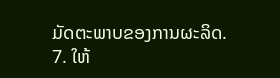ມັດຕະພາບຂອງການຜະລິດ.
7. ໃຫ້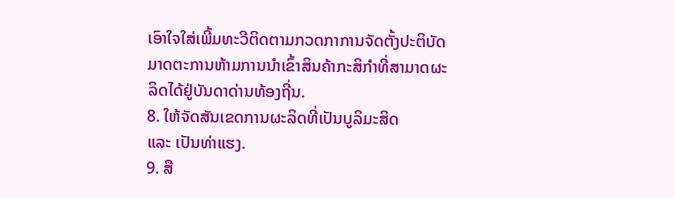ເອົາໃຈໃສ່ເພີ້ມທະວີຕິດຕາມກວດກາການຈັດຕັ້ງປະຕິບັດມາດຕະການຫ້າມການນຳເຂົ້າສິນຄ້າກະສິກຳທີ່ສາມາດຜະລິດໄດ້ຢູ່ບັນດາດ່ານທ້ອງຖີ່ນ.
8. ໃຫ້ຈັດສັນເຂດການຜະລິດທີ່ເປັນບູລິມະສິດ
ແລະ ເປັນທ່າແຮງ.
9. ສື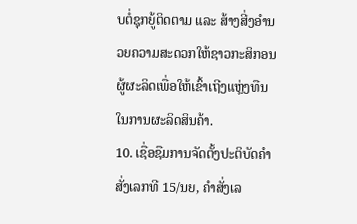ບຕໍ່ຊຸກຍູ້ຕິດຕາມ ແລະ ສ້າງສີ່ງອໍານວຍຄວາມສະດວກໃຫ້ຊາວກະສິກອນຜູ້ຜະລິດເພື່ອໃຫ້ເຂົ້າເຖີງແຫຼ່ງທືນໃນການຜະລິດສິນຄ້າ.
10. ເຊື່ອຊືມການຈັດຕັ້ງປະຕິບັດຄໍາສັ່ງເລກທີ 15/ນຍ, ຄໍາສັ່ງເລ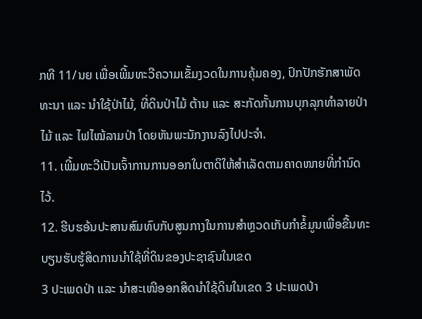ກທີ 11/ນຍ ເພື່ອເພີ້ມທະວີຄວາມເຂັ້ມງວດໃນການຄຸ້ມຄອງ, ປົກປັກຮັກສາພັດທະນາ ແລະ ນໍາໃຊ້ປ່າໄມ້, ທີ່ດິນປ່າໄມ້ ຕ້ານ ແລະ ສະກັດກັ້ນການບຸກລຸກທຳລາຍປ່າໄມ້ ແລະ ໄຟໄໝ້ລາມປ່າ ໂດຍຫັນພະນັກງານລົງໄປປະຈໍາ.
11. ເພີ້ມທະວີເປັນເຈົ້າການການອອກໃບຕາດິໃຫ້ສຳເລັດຕາມຄາດໜາຍທີ່ກຳນົດໄວ້.
12. ຮີບຮອ້ນປະສານສົມທົບກັບສູນກາງໃນການສຳຫຼວດເກັບກຳຂໍ້ມູນເພື່ອຂື້ນທະບຽນຮັບຮູ້ສິດການນຳໃຊ້ທີ່ດິນຂອງປະຊາຊົນໃນເຂດ
3 ປະເພດປ່າ ແລະ ນຳສະເໜີອອກສິດນຳໃຊ້ດິນໃນເຂດ 3 ປະເພດປ່າ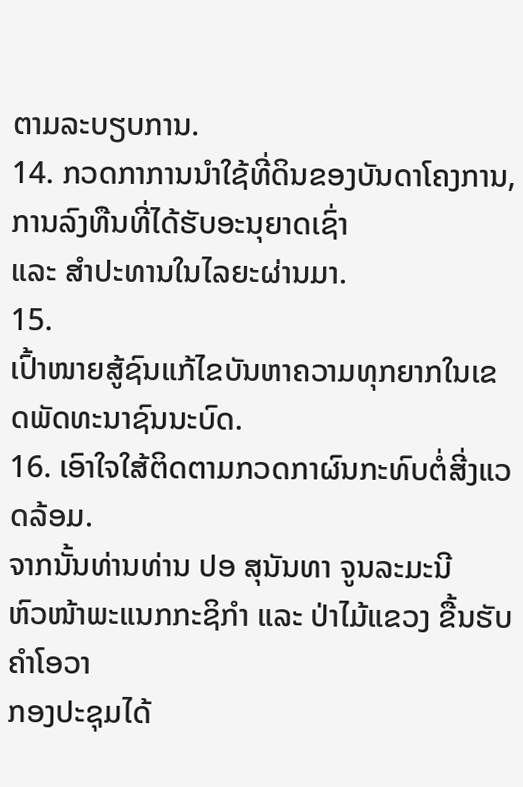ຕາມລະບຽບການ.
14. ກວດກາການນຳໃຊ້ທີ່ດິນຂອງບັນດາໂຄງການ, ການລົງທືນທີ່ໄດ້ຮັບອະນຸຍາດເຊົ່າ
ແລະ ສໍາປະທານໃນໄລຍະຜ່ານມາ.
15.
ເປົ້າໜາຍສູ້ຊົນແກ້ໄຂບັນຫາຄວາມທຸກຍາກໃນເຂດພັດທະນາຊົນນະບົດ.
16. ເອົາໃຈໃສ້ຕິດຕາມກວດກາຜົນກະທົບຕໍ່ສີ່ງແວດລ້ອມ.
ຈາກນັ້ນທ່ານທ່ານ ປອ ສຸນັນທາ ຈູນລະມະນີ
ຫົວໜ້າພະແນກກະຊິກຳ ແລະ ປ່າໄມ້ແຂວງ ຂື້ນຮັບຄຳໂອວາ
ກອງປະຊຸມໄດ້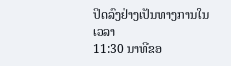ປິດລົງຢ່າງເປັນທາງການໃນເວລາ
11:30 ນາທີຂອ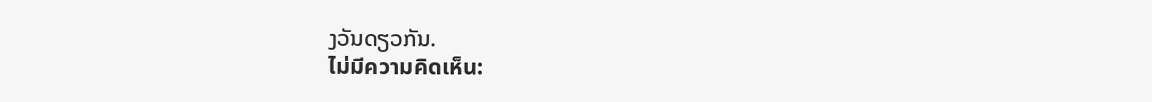ງວັນດຽວກັນ.
ไม่มีความคิดเห็น: